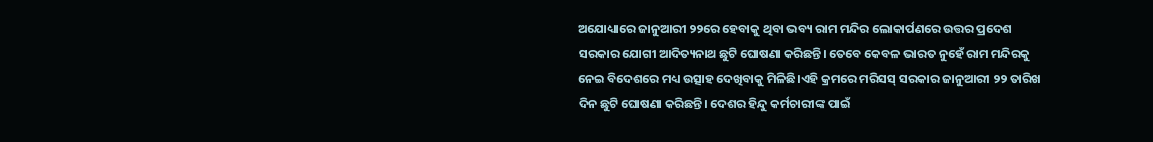ଅଯୋଧ୍ୟାରେ ଜାନୁଆରୀ ୨୨ରେ ହେବାକୁ ଥିବା ଭବ୍ୟ ରାମ ମନ୍ଦିର ଲୋକାର୍ପଣରେ ଉତ୍ତର ପ୍ରଦେଶ ସରକାର ଯୋଗୀ ଆଦିତ୍ୟନାଥ ଛୁଟି ଘୋଷଣା କରିଛନ୍ତି। ତେବେ କେବଳ ଭାରତ ନୁହେଁ ରାମ ମନ୍ଦିରକୁ ନେଇ ବିଦେଶରେ ମଧ୍ୟ ଉତ୍ସାହ ଦେଖିବାକୁ ମିଳିଛି।ଏହି କ୍ରମରେ ମରିସସ୍ ସରକାର ଜାନୁଆରୀ ୨୨ ତାରିଖ ଦିନ ଛୁଟି ଘୋଷଣା କରିଛନ୍ତି। ଦେଶର ହିନ୍ଦୁ କର୍ମଚାରୀଙ୍କ ପାଇଁ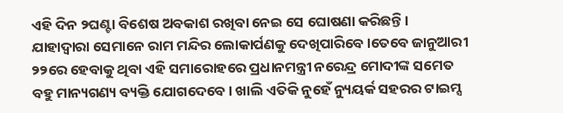ଏହି ଦିନ ୨ଘଣ୍ଟା ବିଶେଷ ଅବକାଶ ରଖିବା ନେଇ ସେ ଘୋଷଣା କରିଛନ୍ତି। ଯାହାଦ୍ୱାରା ସେମାନେ ରାମ ମନ୍ଦିର ଲୋକାର୍ପଣକୁ ଦେଖିପାରିବେ।ତେବେ ଜାନୁଆରୀ ୨୨ରେ ହେବାକୁ ଥିବା ଏହି ସମାରୋହରେ ପ୍ରଧାନମନ୍ତ୍ରୀ ନରେନ୍ଦ୍ର ମୋଦୀଙ୍କ ସମେତ ବହୁ ମାନ୍ୟଗଣ୍ୟ ବ୍ୟକ୍ତି ଯୋଗଦେବେ। ଖାଲି ଏତିକି ନୁହେଁ ନ୍ୟୁୟର୍କ ସହରର ଟାଇମ୍ସ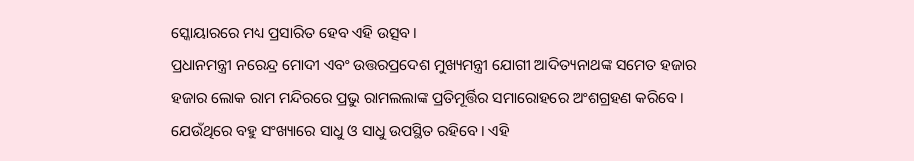ସ୍କୋୟାରରେ ମଧ୍ୟ ପ୍ରସାରିତ ହେବ ଏହି ଉତ୍ସବ।
ପ୍ରଧାନମନ୍ତ୍ରୀ ନରେନ୍ଦ୍ର ମୋଦୀ ଏବଂ ଉତ୍ତରପ୍ରଦେଶ ମୁଖ୍ୟମନ୍ତ୍ରୀ ଯୋଗୀ ଆଦିତ୍ୟନାଥଙ୍କ ସମେତ ହଜାର ହଜାର ଲୋକ ରାମ ମନ୍ଦିରରେ ପ୍ରଭୁ ରାମଲଲାଙ୍କ ପ୍ରତିମୂର୍ତ୍ତିର ସମାରୋହରେ ଅଂଶଗ୍ରହଣ କରିବେ । ଯେଉଁଥିରେ ବହୁ ସଂଖ୍ୟାରେ ସାଧୁ ଓ ସାଧୁ ଉପସ୍ଥିତ ରହିବେ। ଏହି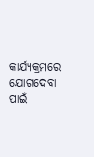କାର୍ଯ୍ୟକ୍ରମରେ ଯୋଗଦେବା ପାଇଁ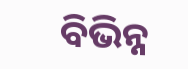ବିଭିନ୍ନ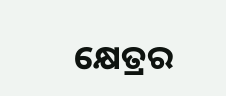କ୍ଷେତ୍ରର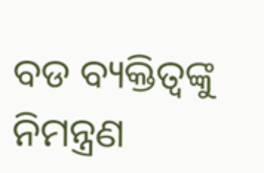ବଡ ବ୍ୟକ୍ତିତ୍ୱଙ୍କୁ ନିମନ୍ତ୍ରଣ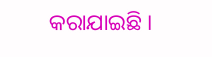କରାଯାଇଛି ।